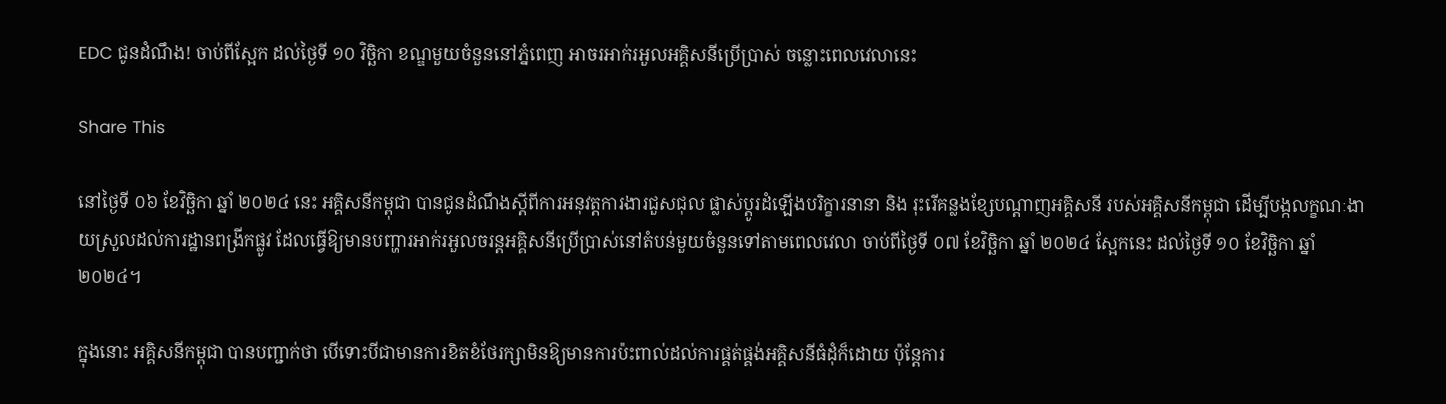EDC ជូនដំណឹង! ចាប់ពីស្អែក ដល់ថ្ងៃទី ១០ វិច្ឆិកា ខណ្ឌមួយចំនួននៅភ្នំពេញ អាចរអាក់រអួលអគ្គិសនីប្រើប្រាស់ ចន្លោះពេលវេលានេះ

Share This

នៅថ្ងៃទី ០៦ ខែវិច្ឆិកា ឆ្នាំ ២០២៤ នេះ អគ្គិសនីកម្ពុជា បានជូនដំណឹងស្ដីពីការអនុវត្តការងារជួសជុល ផ្លាស់ប្ដូរដំឡើងបរិក្ខារនានា និង រុះរើគន្លងខ្សែបណ្ដាញអគ្គិសនី របស់អគ្គិសនីកម្ពុជា ដើម្បីបង្កលក្ខណៈងាយស្រួលដល់ការដ្ឋានពង្រីកផ្លូវ ដែលធ្វើឱ្យមានបញ្ហារអាក់រអួលចរន្តអគ្គិសនីប្រើប្រាស់នៅតំបន់មួយចំនួនទៅតាមពេលវេលា ចាប់ពីថ្ងៃទី ០៧ ខែវិច្ឆិកា ឆ្នាំ ២០២៤ ស្អែកនេះ ដល់ថ្ងៃទី ១០ ខែវិច្ឆិកា ឆ្នាំ ២០២៤។

ក្នុងនោះ អគ្គិសនីកម្ពុជា បានបញ្ជាក់ថា បើទោះបីជាមានការខិតខំថែរក្សាមិនឱ្យមានការប៉ះពាល់ដល់ការផ្គត់ផ្គង់អគ្គិសនីធំដុំក៏ដោយ ប៉ុន្តែការ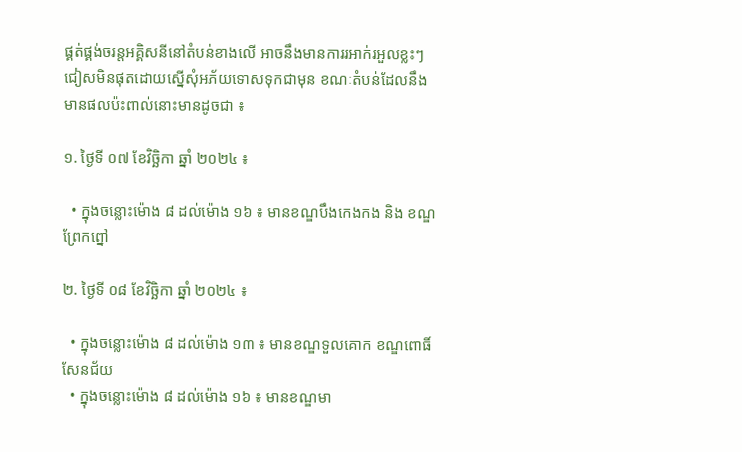ផ្គត់ផ្គង់ចរន្តអគ្គិសនីនៅតំបន់ខាងលើ អាចនឹងមានការរអាក់រអួលខ្លះៗជៀសមិនផុតដោយស្នើសុំអភ័យទោសទុកជាមុន ខណៈតំបន់ដែលនឹងមានផលប៉ះពាល់នោះមានដូចជា ៖

១. ថ្ងៃទី ០៧ ខែវិច្ឆិកា ឆ្នាំ ២០២៤ ៖

  • ក្នុងចន្លោះម៉ោង ៨ ដល់ម៉ោង ១៦ ៖ មានខណ្ឌបឹងកេងកង និង ខណ្ឌព្រែកព្នៅ

២. ថ្ងៃទី ០៨ ខែវិច្ឆិកា ឆ្នាំ ២០២៤ ៖

  • ក្នុងចន្លោះម៉ោង ៨ ដល់ម៉ោង ១៣ ៖ មានខណ្ឌទួលគោក ខណ្ឌពោធិ៍សែនជ័យ
  • ក្នុងចន្លោះម៉ោង ៨ ដល់ម៉ោង ១៦ ៖ មានខណ្ឌមា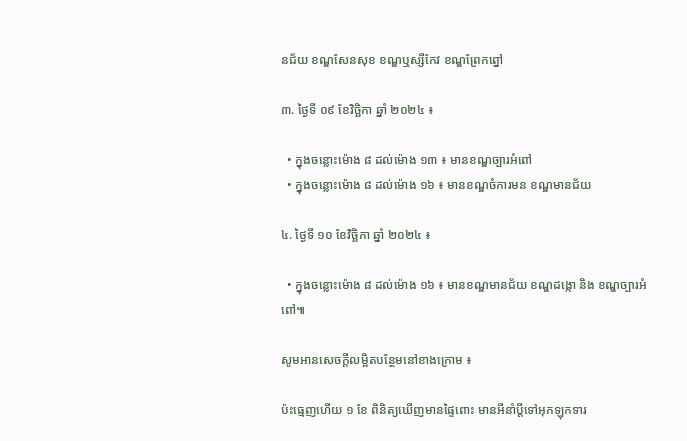នជ័យ ខណ្ឌសែនសុខ ខណ្ឌឬស្សីកែវ ខណ្ឌព្រែកព្នៅ

៣. ថ្ងៃទី ០៩ ខែវិច្ឆិកា ឆ្នាំ ២០២៤ ៖

  • ក្នុងចន្លោះម៉ោង ៨ ដល់ម៉ោង ១៣ ៖ មានខណ្ឌច្បារអំពៅ
  • ក្នុងចន្លោះម៉ោង ៨ ដល់ម៉ោង ១៦ ៖ មានខណ្ឌចំការមន ខណ្ឌមានជ័យ

៤. ថ្ងៃទី ១០ ខែវិច្ឆិកា ឆ្នាំ ២០២៤ ៖

  • ក្នុងចន្លោះម៉ោង ៨ ដល់ម៉ោង ១៦ ៖ មានខណ្ឌមានជ័យ ខណ្ឌដង្កោ និង ខណ្ឌច្បារអំពៅ៕

សូមអានសេចក្ដីលម្អិតបន្ថែមនៅខាងក្រោម ៖

ប៉ះធ្មេញហើយ ១ ខែ ពិនិត្យឃើញមានផ្ទៃពោះ មានអីនាំប្ដីទៅអុកឡុកទារ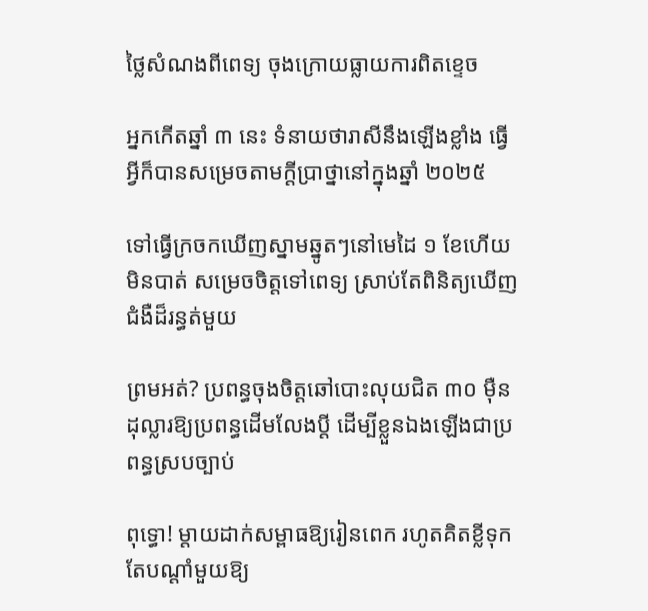ថ្លៃសំណងពីពេទ្យ ចុងក្រោយធ្លាយការពិតខ្ទេច

អ្នកកើតឆ្នាំ ៣ នេះ ទំនាយថារាសីនឹងឡើងខ្លាំង ធ្វើអ្វីក៏បានសម្រេចតាមក្ដីប្រាថ្នានៅក្នុងឆ្នាំ ២០២៥

ទៅធ្វើក្រចកឃើញស្នាមឆ្នូតៗនៅមេដៃ ១ ខែហើយមិនបាត់ សម្រេចចិត្តទៅពេទ្យ ស្រាប់តែពិនិត្យឃើញជំងឺដ៏រន្ធត់មួយ

ព្រមអត់? ប្រពន្ធចុងចិត្តឆៅបោះលុយជិត ៣០ ម៉ឺនដុល្លារឱ្យប្រពន្ធដើមលែងប្តី ដើម្បីខ្លួនឯងឡើងជាប្រពន្ធស្របច្បាប់

ពុទ្ធោ! ម្ដាយដាក់សម្ពាធឱ្យរៀនពេក រហូតគិតខ្លីទុកតែបណ្ដាំមួយឱ្យ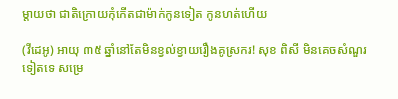ម្តាយថា ជាតិក្រោយកុំកើតជាម៉ាក់កូនទៀត កូនហត់ហើយ

(វីដេអូ) អាយុ ៣៥ ឆ្នាំនៅតែមិនខ្វល់ខ្វាយរឿងគូស្រករ! សុខ ពិសី មិនគេចសំណួរទៀតទេ សម្រេ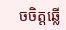ចចិត្តឆ្លើ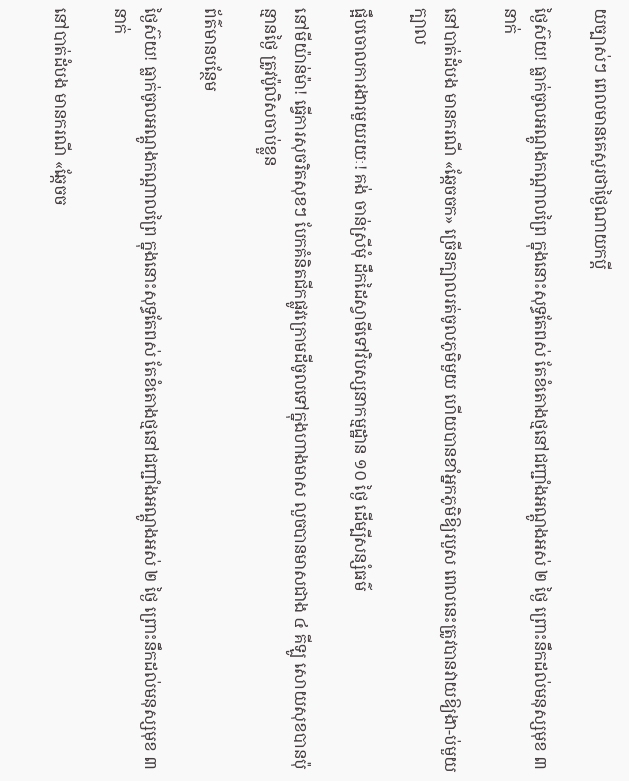យច្បាស់ៗ ពេលមានគេសួរថាថ្ងៃណាយកប្ដី

ថ្ងៃស៊យ! ធ្លាក់ចូលអណ្តូងកណ្តាលព្រៃ ក្នុងនោះសុទ្ធតែពស់ តែខំតោងថ្មនៅជញ្ជាំងអណ្តូងអស់ ២ ថ្ងៃ ព្រោះនឹកដល់មនុស្សមុខ ៣ នាក់

នៅបាត់ដំបង មានករណី «ឆ្កែចចក» ច្រើនក្បាលរត់ចូលភូមិមួយ ហើយបានខាំអ្នកភូមិឱ្យរបួស ពេលនេះត្រូវបានវាយឱ្យងា-ប់មួយក្បាល

ផ្អឹបចោលការងារមួយរយៈ! គង់ ចាន់ស្រីមុំ ដឹកដៃស្វាមីទៅវិបស្សនាកម្មដ្ឋាន ១០ ថ្ងៃ ដើម្បីសន្សំធម៌

នៅមីយ៉ាន់ម៉ា! ធ្វើការសុចរិតសុខៗ បែកគំនិតជីកផ្លូវក្រោមដីចូលទៅក្នុងហាងមាស លួចបានមាសជាង ៤ គីឡូ សោយសុខបានប៉ុន្មានថ្ងៃ ត្រូវប៉ូលិសចាប់ខ្លួន

ព័ត៌មានបន្ថែម

ថ្ងៃស៊យ! ធ្លាក់ចូលអណ្តូងកណ្តាលព្រៃ ក្នុងនោះសុទ្ធតែពស់ តែខំតោងថ្មនៅជញ្ជាំងអណ្តូងអស់ ២ ថ្ងៃ ព្រោះនឹកដល់មនុស្សមុខ ៣ នាក់

នៅបាត់ដំបង មានករណី «ឆ្កែចច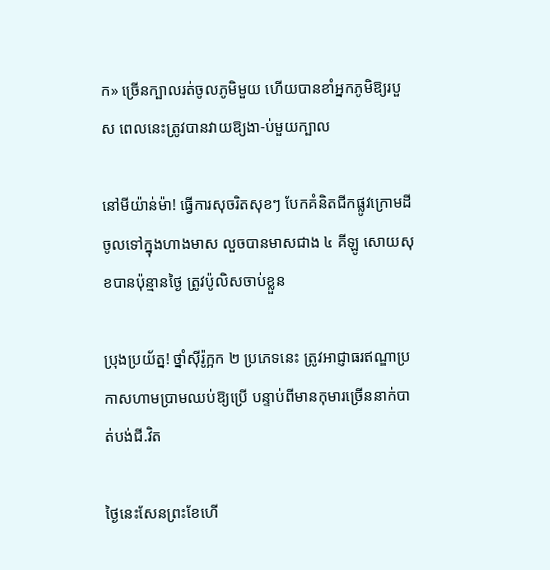ក» ច្រើនក្បាលរត់ចូលភូមិមួយ ហើយបានខាំអ្នកភូមិឱ្យរបួស ពេលនេះត្រូវបានវាយឱ្យងា-ប់មួយក្បាល

នៅមីយ៉ាន់ម៉ា! ធ្វើការសុចរិតសុខៗ បែកគំនិតជីកផ្លូវក្រោមដីចូលទៅក្នុងហាងមាស លួចបានមាសជាង ៤ គីឡូ សោយសុខបានប៉ុន្មានថ្ងៃ ត្រូវប៉ូលិសចាប់ខ្លួន

ប្រុងប្រយ័ត្ន! ថ្នាំស៊ីរ៉ូក្អក ២ ប្រភេទនេះ ត្រូវអាជ្ញាធរឥណ្ឌាប្រកាសហាមប្រាមឈប់ឱ្យប្រើ បន្ទាប់ពីមានកុមារច្រើននាក់បាត់បង់ជី.វិត

ថ្ងៃនេះសែនព្រះខែហើ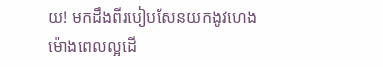យ! មកដឹងពីរបៀបសែនយកងូវហេង ម៉ោងពេលល្អដើ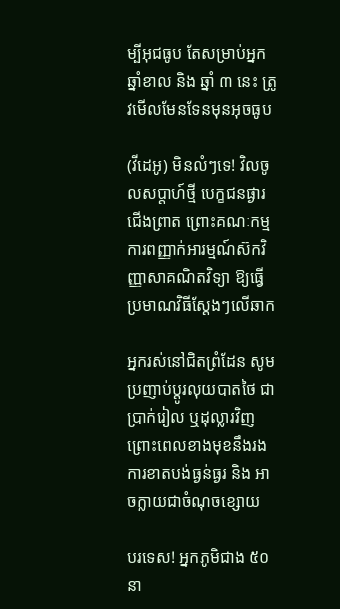ម្បីអុជធូប តែសម្រាប់អ្នកឆ្នាំខាល និង ឆ្នាំ ៣ នេះ ត្រូវមើលមែនទែនមុនអុចធូប

(វីដេអូ) មិនលំៗទេ! វិលចូលសប្តាហ៍ថ្មី បេក្ខជនផ្ងារជើងព្រាត ព្រោះគណៈកម្មការពញ្ញាក់អារម្មណ៍ស៊កវិញ្ញាសាគណិតវិទ្យា ឱ្យធ្វើប្រមាណវិធីស្តែងៗលើឆាក

អ្នករស់នៅជិតព្រំដែន សូមប្រញាប់ប្ដូរលុយបាតថៃ ជាប្រាក់រៀល ឬដុល្លារវិញ ព្រោះពេលខាងមុខនឹងរងការខាតបង់ធ្ងន់ធ្ងរ និង អាចក្លាយជាចំណុចខ្សោយ

បរទេស! អ្នកភូមិជាង ៥០ នា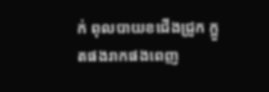ក់ ពុលបាយខជើងជ្រូក ក្អួតផងរាកផងពេញ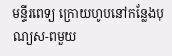មន្ទីរពេទ្យ ក្រោយហូបនៅកន្លែងបុណ្យស-ពមួយ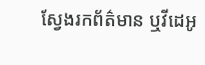ស្វែងរកព័ត៌មាន ឬវីដេអូ